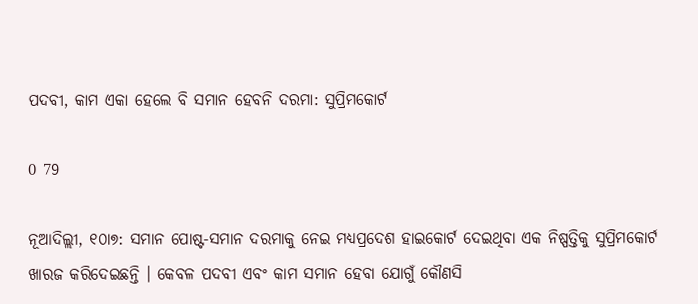ପଦବୀ, କାମ ଏକା ହେଲେ ବି ସମାନ ହେବନି ଦରମା: ସୁପ୍ରିମକୋର୍ଟ

0 79

ନୂଆଦିଲ୍ଲୀ, ୧୦ା୭: ସମାନ ପୋଷ୍ଟ-ସମାନ ଦରମାକୁ ନେଇ ମଧ୍ୟପ୍ରଦେଶ ହାଇକୋର୍ଟ ଦେଇଥିବା ଏକ ନିଷ୍ପତ୍ତିକୁ ସୁପ୍ରିମକୋର୍ଟ ଖାରଜ କରିଦେଇଛନ୍ତି । କେବଳ ପଦବୀ ଏବଂ କାମ ସମାନ ହେବା ଯୋଗୁଁ କୌଣସି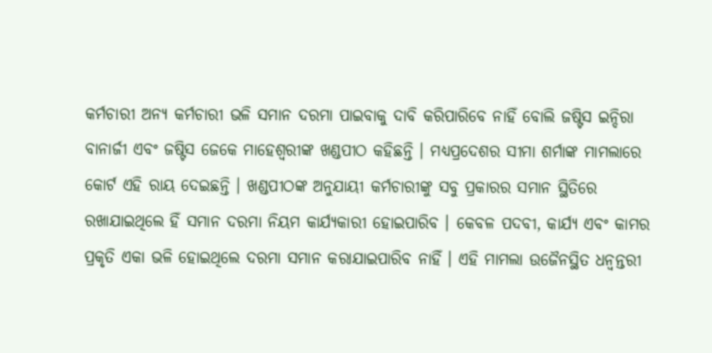କର୍ମଚାରୀ ଅନ୍ୟ କର୍ମଚାରୀ ଭଳି ସମାନ ଦରମା ପାଇବାକୁ ଦାବି କରିପାରିବେ ନାହିଁ ବୋଲି ଜଷ୍ଟିସ ଇନ୍ଦିରା ବାନାର୍ଜୀ ଏବଂ ଜଷ୍ଟିସ ଜେକେ ମାହେଶ୍ୱରୀଙ୍କ ଖଣ୍ଡପୀଠ କହିଛନ୍ତି । ମଧ୍ୟପ୍ରଦେଶର ସୀମା ଶର୍ମାଙ୍କ ମାମଲାରେ କୋର୍ଟ ଏହି ରାୟ ଦେଇଛନ୍ତି । ଖଣ୍ଡପୀଠଙ୍କ ଅନୁଯାୟୀ କର୍ମଚାରୀଙ୍କୁ ସବୁ ପ୍ରକାରର ସମାନ ସ୍ଥିତିରେ ରଖାଯାଇଥିଲେ ହିଁ ସମାନ ଦରମା ନିୟମ କାର୍ଯ୍ୟକାରୀ ହୋଇପାରିବ । କେବଳ ପଦବୀ, କାର୍ଯ୍ୟ ଏବଂ କାମର ପ୍ରକୃତି ଏକା ଭଳି ହୋଇଥିଲେ ଦରମା ସମାନ କରାଯାଇପାରିବ ନାହିଁ । ଏହି ମାମଲା ଉଜୈନସ୍ଥିତ ଧନ୍ୱନ୍ତରୀ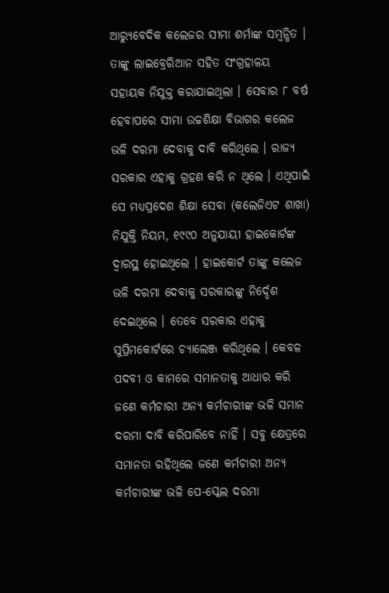ଆର‌୍ୟୁବେଦିକ କଲେଜର ସୀମା ଶର୍ମାଙ୍କ ସମ୍ବନ୍ଧିତ । ତାଙ୍କୁ ଲାଇବ୍ରେରିଆନ ସହିତ ସଂଗ୍ରହାଳୟ ସହାୟକ ନିଯୁକ୍ତ କରାଯାଇଥିଲା । ସେବାର ୮ ବର୍ଷ ହେବାପରେ ସୀମା ଉଚ୍ଚଶିକ୍ଷା ବିଭାଗର କଲେଜ ଭଳି ଦରମା ଦେବାକୁ ଦାବି କରିଥିଲେ । ରାଜ୍ୟ ସରକାର ଏହାକୁ ଗ୍ରହଣ କରି ନ ଥିଲେ । ଏଥିପାଇଁ ସେ ମଧ୍ୟପ୍ରଦେଶ ଶିକ୍ଷା ସେବା (କଲେଜିଏଟ ଶାଖା) ନିଯୁକ୍ତି ନିୟମ, ୧୯୯୦ ଅନୁଯାୟୀ ହାଇକୋର୍ଟଙ୍କ ଦ୍ୱାରସ୍ଥ ହୋଇଥିଲେ । ହାଇକୋର୍ଟ ତାଙ୍କୁ କଲେଜ ଭଳି ଦରମା ଦେବାକୁ ସରକାରଙ୍କୁ ନିର୍ଦ୍ଦେଶ ଦେଇଥିଲେ । ତେବେ ସରକାର ଏହାକୁ ସୁପ୍ରିମକୋର୍ଟରେ ଚ୍ୟାଲେଞ୍ଜ କରିଥିଲେ । କେବଳ ପଦବୀ ଓ କାମରେ ସମାନତାକୁ ଆଧାର କରି ଜଣେ କର୍ମଚାରୀ ଅନ୍ୟ କର୍ମଚାରୀଙ୍କ ଭଳି ସମାନ ଦରମା ଦାବି କରିପାରିବେ ନାହିଁ । ସବୁ କ୍ଷେତ୍ରରେ ସମାନତା ରହିଥିଲେ ଜଣେ କର୍ମଚାରୀ ଅନ୍ୟ କର୍ମଚାରୀଙ୍କ ଭଳି ପେ-ସ୍କେଲ ଦରମା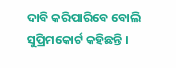ଦାବି କରିପାରିବେ ବୋଲି ସୁପ୍ରିମକୋର୍ଟ କହିଛନ୍ତି ।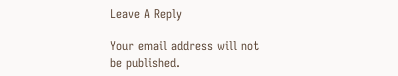Leave A Reply

Your email address will not be published.